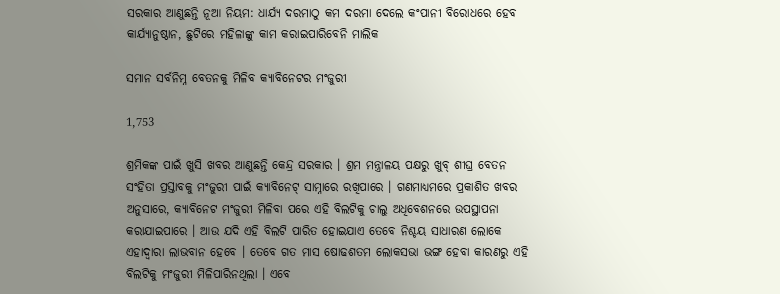ସରକାର ଆଣୁଛନ୍ତି ନୂଆ ନିୟମ: ଧାର୍ଯ୍ୟ ଦରମାଠୁ କମ ଦରମା ଦେଲେ କଂପାନୀ ବିରୋଧରେ ହେବ କାର୍ଯ୍ୟାନୁଷ୍ଠାନ, ଛୁଟିରେ ମହିଳାଙ୍କୁ କାମ କରାଇପାରିବେନି ମାଲିକ

ସମାନ ସର୍ବନିମ୍ନ ବେତନକୁ ମିଳିବ କ୍ୟାବିନେଟର ମଂଜୁରୀ

1,753

ଶ୍ରମିକଙ୍କ ପାଇଁ ଖୁସି ଖବର ଆଣୁଛନ୍ତି କେନ୍ଦ୍ର ସରକାର । ଶ୍ରମ ମନ୍ତ୍ରାଳୟ ପକ୍ଷରୁ ଖୁବ୍ ଶୀଘ୍ର ବେତନ ସଂହିତା ପ୍ରସ୍ତାବକୁ ମଂଜୁରୀ ପାଇଁ କ୍ୟାବିନେଟ୍ ସାମ୍ନାରେ ରଖିପାରେ । ଗଣମାଧ୍ୟମରେ ପ୍ରକାଶିତ ଖବର ଅନୁସାରେ, କ୍ୟାବିନେଟ ମଂଜୁରୀ ମିଳିବା ପରେ ଏହି ବିଲଟିକୁ ଚାଲୁ ଅଧିବେଶନରେ ଉପସ୍ଥାପନା କରାଯାଇପାରେ । ଆଉ ଯଦି ଏହି ବିଲଟି ପାରିତ ହୋଇଯାଏ ତେବେ ନିଶ୍ଚୟ ସାଧାରଣ ଲୋକେ ଏହାଦ୍ୱାରା ଲାଭବାନ ହେବେ । ତେବେ ଗତ ମାସ ଷୋଢଶତମ ଲୋକସଭା ଭଙ୍ଗ ହେବା କାରଣରୁ ଏହି ବିଲଟିକୁ ମଂଜୁରୀ ମିଳିପାରିନଥିଲା । ଏବେ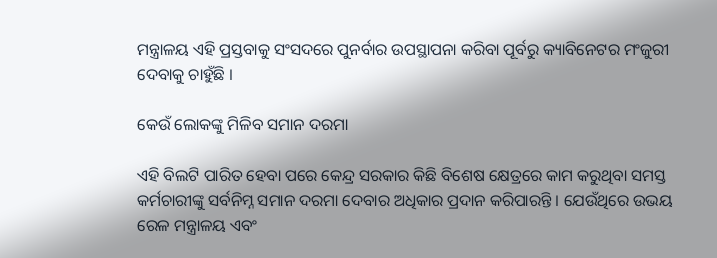ମନ୍ତ୍ରାଳୟ ଏହି ପ୍ରସ୍ତବାକୁ ସଂସଦରେ ପୁନର୍ବାର ଉପସ୍ଥାପନା କରିବା ପୂର୍ବରୁ କ୍ୟାବିନେଟର ମଂଜୁରୀ ଦେବାକୁ ଚାହୁଁଛି ।

କେଉଁ ଲୋକଙ୍କୁ ମିଳିବ ସମାନ ଦରମା

ଏହି ବିଲଟି ପାରିତ ହେବା ପରେ କେନ୍ଦ୍ର ସରକାର କିଛି ବିଶେଷ କ୍ଷେତ୍ରରେ କାମ କରୁଥିବା ସମସ୍ତ କର୍ମଚାରୀଙ୍କୁ ସର୍ବନିମ୍ନ ସମାନ ଦରମା ଦେବାର ଅଧିକାର ପ୍ରଦାନ କରିପାରନ୍ତି । ଯେଉଁଥିରେ ଉଭୟ ରେଳ ମନ୍ତ୍ରାଳୟ ଏବଂ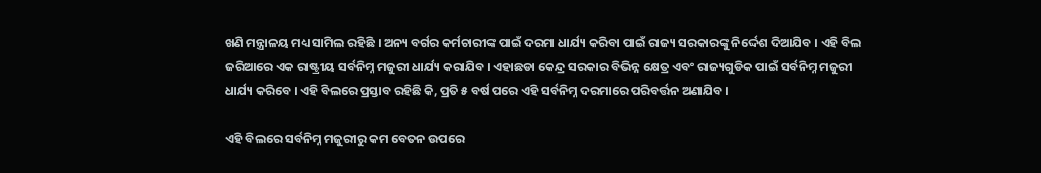ଖଣି ମନ୍ତ୍ରାଳୟ ମଧ୍ୟ ସାମିଲ ରହିଛି । ଅନ୍ୟ ବର୍ଗର କର୍ମଚାରୀଙ୍କ ପାଇଁ ଦରମା ଧାର୍ଯ୍ୟ କରିବା ପାଇଁ ରାଜ୍ୟ ସରକାରଙ୍କୁ ନିର୍ଦ୍ଦେଶ ଦିଆଯିବ । ଏହି ବିଲ ଜରିଆରେ ଏକ ରାଷ୍ଟ୍ରୀୟ ସର୍ବନିମ୍ନ ମଜୁରୀ ଧାର୍ଯ୍ୟ କରାଯିବ । ଏହାଛଡା କେନ୍ଦ୍ର ସରକାର ବିଭିନ୍ନ କ୍ଷେତ୍ର ଏବଂ ରାଜ୍ୟଗୁଡିକ ପାଇଁ ସର୍ବନିମ୍ନ ମଜୁରୀ ଧାର୍ଯ୍ୟ କରିବେ । ଏହି ବିଲରେ ପ୍ରସ୍ତାବ ରହିଛି କି, ପ୍ରତି ୫ ବର୍ଷ ପରେ ଏହି ସର୍ବନିମ୍ନ ଦରମାରେ ପରିବର୍ତ୍ତନ ଅଣାଯିବ ।

ଏହି ବିଲରେ ସର୍ବନିମ୍ନ ମଜୁରୀରୁ କମ ବେତନ ଉପରେ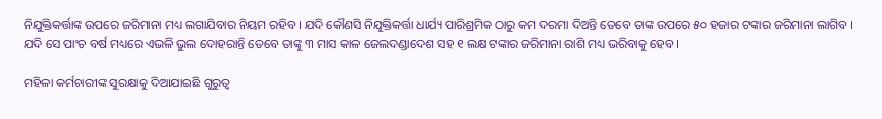ନିଯୁକ୍ତିକର୍ତ୍ତାଙ୍କ ଉପରେ ଜରିମାନା ମଧ୍ୟ ଲଗାଯିବାର ନିୟମ ରହିବ । ଯଦି କୌଣସି ନିଯୁକ୍ତିକର୍ତ୍ତା ଧାର୍ଯ୍ୟ ପାରିଶ୍ରମିକ ଠାରୁ କମ ଦରମା ଦିଅନ୍ତି ତେବେ ତାଙ୍କ ଉପରେ ୫୦ ହଜାର ଟଙ୍କାର ଜରିମାନା ଲାଗିବ । ଯଦି ସେ ପାଂଚ ବର୍ଷ ମଧ୍ୟରେ ଏଭଳି ଭୁଲ ଦୋହରାନ୍ତି ତେବେ ତାଙ୍କୁ ୩ ମାସ କାଳ ଜେଲଦଣ୍ଡାଦେଶ ସହ ୧ ଲକ୍ଷ ଟଙ୍କାର ଜରିମାନା ରାଶି ମଧ୍ୟ ଭରିବାକୁ ହେବ ।

ମହିଳା କର୍ମଚାରୀଙ୍କ ସୁରକ୍ଷାକୁ ଦିଆଯାଇଛି ଗୁରୁତ୍ୱ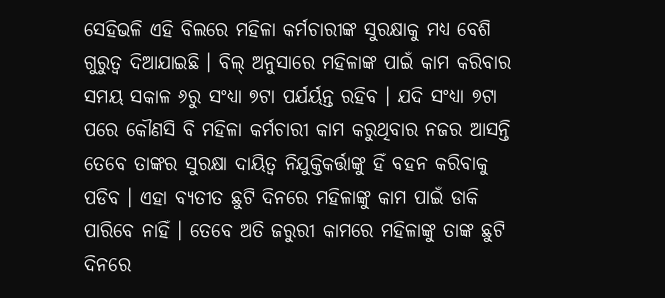ସେହିଭଳି ଏହି ବିଲରେ ମହିଳା କର୍ମଚାରୀଙ୍କ ସୁରକ୍ଷାକୁ ମଧ୍ୟ ବେଶି ଗୁରୁତ୍ୱ ଦିଆଯାଇଛି । ବିଲ୍ ଅନୁସାରେ ମହିଳାଙ୍କ ପାଇଁ କାମ କରିବାର ସମୟ ସକାଳ ୬ରୁ ସଂଧ୍ୟା ୭ଟା ପର୍ଯର୍ୟନ୍ତ ରହିବ । ଯଦି ସଂଧ୍ୟା ୭ଟା ପରେ କୌଣସି ବି ମହିଳା କର୍ମଚାରୀ କାମ କରୁଥିବାର ନଜର ଆସନ୍ତି ତେବେ ତାଙ୍କର ସୁରକ୍ଷା ଦାୟିତ୍ୱ ନିଯୁକ୍ତିକର୍ତ୍ତାଙ୍କୁ ହିଁ ବହନ କରିବାକୁ ପଡିବ । ଏହା ବ୍ୟତୀତ ଛୁଟି ଦିନରେ ମହିଳାଙ୍କୁ କାମ ପାଇଁ ଡାକି ପାରିବେ ନାହିଁ । ତେବେ ଅତି ଜରୁରୀ କାମରେ ମହିଳାଙ୍କୁ ତାଙ୍କ ଛୁଟି ଦିନରେ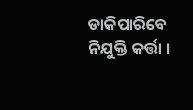ଡାକିପାରିବେ ନିଯୁକ୍ତି କର୍ତ୍ତା ।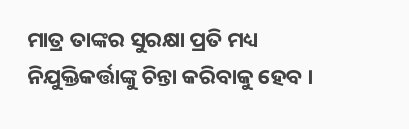ମାତ୍ର ତାଙ୍କର ସୁରକ୍ଷା ପ୍ରତି ମଧ୍ୟ ନିଯୁକ୍ତିକର୍ତ୍ତାଙ୍କୁ ଚିନ୍ତା କରିବାକୁ ହେବ ।